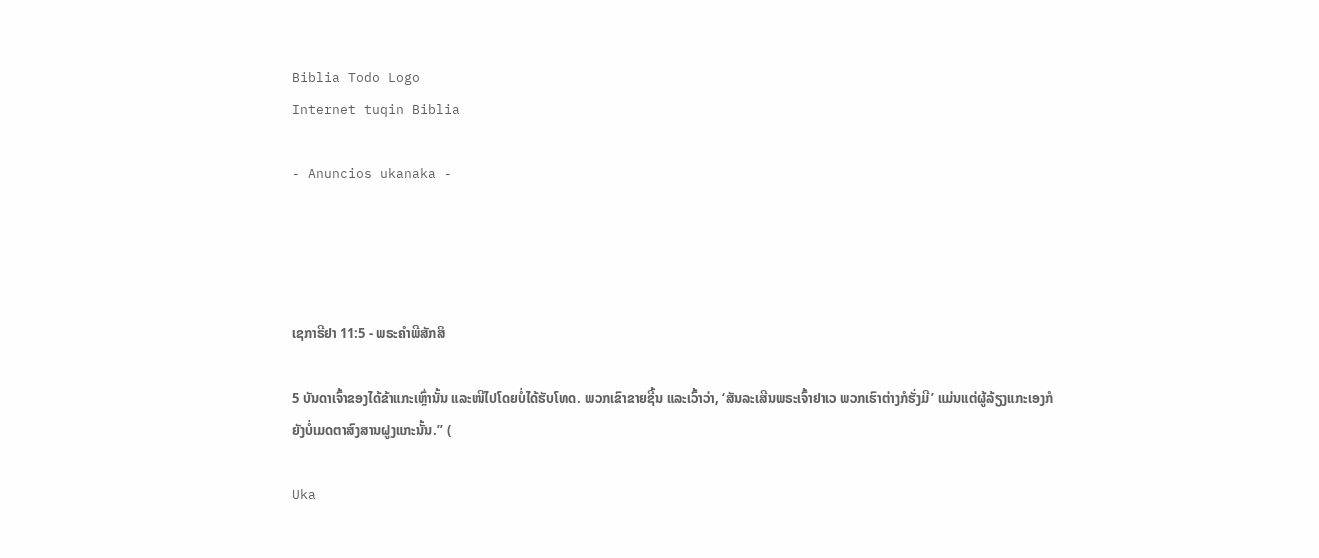Biblia Todo Logo
Internet tuqin Biblia

- Anuncios ukanaka -




ເຊກາຣີຢາ 11:5 - ພຣະຄຳພີສັກສິ

5 ບັນດາເຈົ້າຂອງໄດ້ຂ້າແກະເຫຼົ່ານັ້ນ ແລະໜີໄປໂດຍບໍ່ໄດ້ຮັບໂທດ. ພວກເຂົາຂາຍຊີ້ນ ແລະເວົ້າວ່າ, ‘ສັນລະເສີນພຣະເຈົ້າຢາເວ ພວກເຮົາຕ່າງກໍຮັ່ງມີ’ ແມ່ນແຕ່ຜູ້ລ້ຽງແກະເອງກໍຍັງບໍ່ເມດຕາສົງສານຝູງແກະນັ້ນ.” (

Uka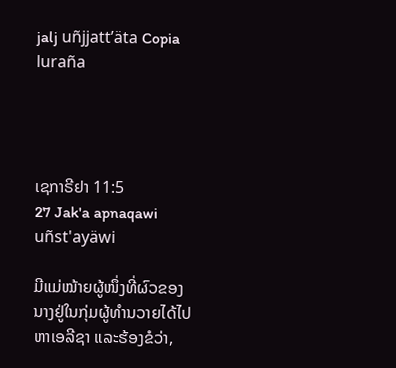jalj uñjjattʼäta Copia luraña




ເຊກາຣີຢາ 11:5
27 Jak'a apnaqawi uñst'ayäwi

ມີແມ່ໝ້າຍຜູ້ໜຶ່ງທີ່ຜົວຂອງນາງຢູ່ໃນກຸ່ມຜູ້ທຳນວາຍໄດ້ໄປຫາເອລີຊາ ແລະຮ້ອງຂໍວ່າ,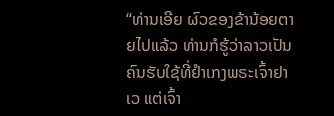“ທ່ານເອີຍ ຜົວຂອງຂ້ານ້ອຍຕາຍໄປແລ້ວ ທ່ານກໍຮູ້ວ່າລາວເປັນຄົນຮັບໃຊ້ທີ່ຢຳເກງພຣະເຈົ້າຢາເວ ແຕ່ເຈົ້າ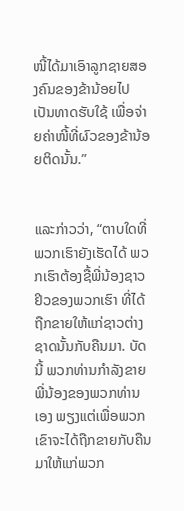ໜີ້ໄດ້ມາເອົາລູກຊາຍສອງຄົນຂອງຂ້ານ້ອຍໄປເປັນທາດຮັບໃຊ້ ເພື່ອຈ່າຍຄ່າໜີ້ທີ່ຜົວຂອງຂ້ານ້ອຍຕິດນັ້ນ.”


ແລະກ່າວວ່າ, “ຕາບໃດທີ່ພວກເຮົາຍັງເຮັດໄດ້ ພວກເຮົາຕ້ອງຊື້ພີ່ນ້ອງຊາວຢິວຂອງພວກເຮົາ ທີ່ໄດ້ຖືກຂາຍໃຫ້ແກ່ຊາວຕ່າງຊາດນັ້ນກັບຄືນມາ. ບັດນີ້ ພວກທ່ານກຳລັງຂາຍພີ່ນ້ອງຂອງພວກທ່ານເອງ ພຽງແຕ່ເພື່ອພວກເຂົາຈະໄດ້ຖືກຂາຍກັບຄືນມາໃຫ້ແກ່ພວກ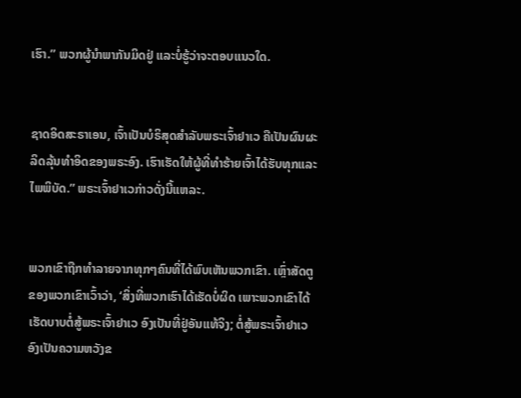ເຮົາ.” ພວກຜູ້ນຳພາກັນມິດຢູ່ ແລະບໍ່ຮູ້ວ່າຈະຕອບແນວໃດ.


ຊາດອິດສະຣາເອນ, ເຈົ້າເປັນບໍຣິສຸດສຳລັບພຣະເຈົ້າຢາເວ ຄືເປັນຜົນຜະລິດລຸ້ນທຳອິດຂອງພຣະອົງ. ເຮົາເຮັດໃຫ້ຜູ້ທີ່ທຳຮ້າຍເຈົ້າໄດ້ຮັບທຸກແລະໄພພິບັດ.” ພຣະເຈົ້າຢາເວກ່າວດັ່ງນີ້ແຫລະ.


ພວກເຂົາຖືກທຳລາຍຈາກທຸກໆຄົນທີ່ໄດ້ພົບເຫັນພວກເຂົາ. ເຫຼົ່າສັດຕູຂອງພວກເຂົາເວົ້າວ່າ, ‘ສິ່ງທີ່ພວກເຮົາໄດ້ເຮັດບໍ່ຜິດ ເພາະພວກເຂົາໄດ້ເຮັດບາບຕໍ່ສູ້ພຣະເຈົ້າຢາເວ ອົງເປັນທີ່ຢູ່ອັນແທ້ຈິງ; ຕໍ່ສູ້ພຣະເຈົ້າຢາເວ ອົງເປັນຄວາມຫວັງຂ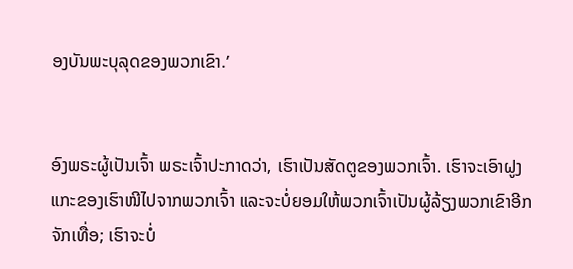ອງບັນພະບຸລຸດຂອງພວກເຂົາ.’


ອົງພຣະຜູ້ເປັນເຈົ້າ ພຣະເຈົ້າປະກາດວ່າ, ເຮົາເປັນສັດຕູຂອງພວກເຈົ້າ. ເຮົາຈະເອົາຝູງແກະຂອງເຮົາໜີໄປຈາກພວກເຈົ້າ ແລະຈະບໍ່ຍອມໃຫ້ພວກເຈົ້າເປັນຜູ້ລ້ຽງພວກເຂົາອີກຈັກເທື່ອ; ເຮົາຈະບໍ່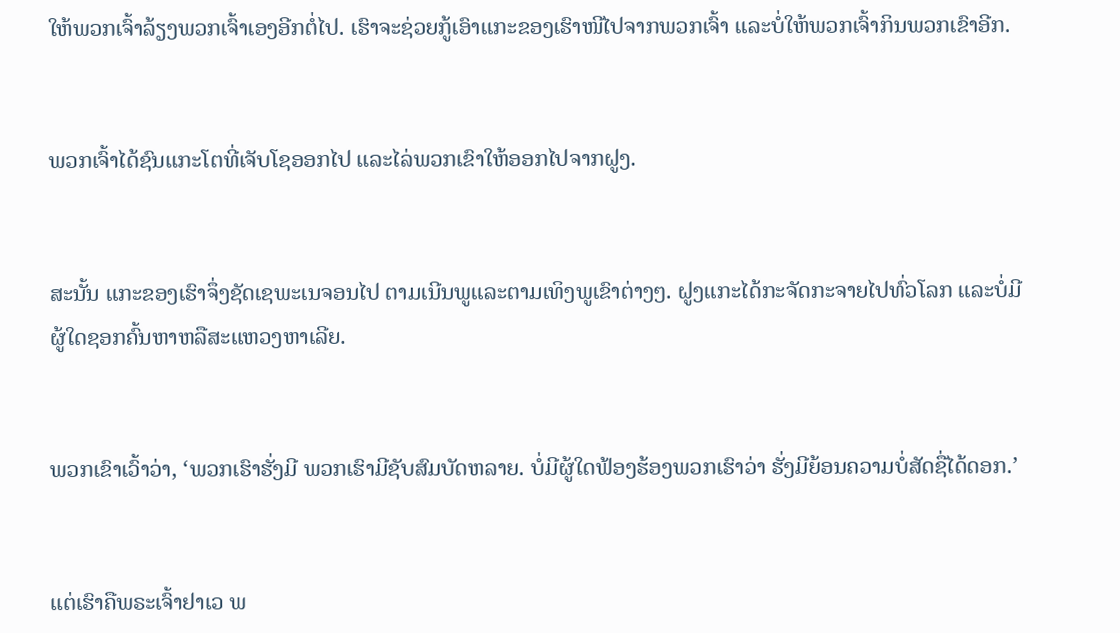ໃຫ້ພວກເຈົ້າລ້ຽງພວກເຈົ້າເອງອີກຕໍ່ໄປ. ເຮົາຈະຊ່ວຍກູ້ເອົາແກະຂອງເຮົາໜີໄປຈາກພວກເຈົ້າ ແລະບໍ່ໃຫ້ພວກເຈົ້າກິນພວກເຂົາອີກ.


ພວກເຈົ້າໄດ້ຊົນແກະໂຕທີ່ເຈັບໂຊອອກໄປ ແລະໄລ່ພວກເຂົາໃຫ້ອອກໄປຈາກຝູງ.


ສະນັ້ນ ແກະຂອງເຮົາຈຶ່ງຊັດເຊພະເນຈອນໄປ ຕາມເນີນພູແລະຕາມເທິງພູເຂົາຕ່າງໆ. ຝູງແກະໄດ້ກະຈັດກະຈາຍໄປທົ່ວໂລກ ແລະບໍ່ມີຜູ້ໃດຊອກຄົ້ນຫາຫລືສະແຫວງຫາເລີຍ.


ພວກເຂົາເວົ້າວ່າ, ‘ພວກເຮົາຮັ່ງມີ ພວກເຮົາມີຊັບສົມບັດຫລາຍ. ບໍ່ມີຜູ້ໃດຟ້ອງຮ້ອງພວກເຮົາວ່າ ຮັ່ງມີຍ້ອນຄວາມບໍ່ສັດຊື່ໄດ້ດອກ.’


ແຕ່ເຮົາຄືພຣະເຈົ້າຢາເວ ພ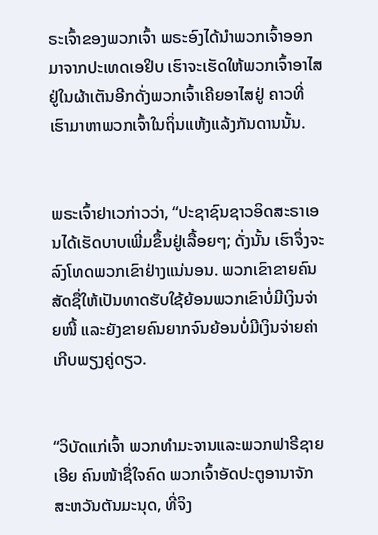ຣະເຈົ້າຂອງພວກເຈົ້າ ພຣະອົງໄດ້ນຳພວກເຈົ້າອອກມາຈາກປະເທດເອຢິບ ເຮົາຈະເຮັດໃຫ້ພວກເຈົ້າອາໄສຢູ່ໃນຜ້າເຕັນອີກດັ່ງພວກເຈົ້າເຄີຍອາໄສຢູ່ ຄາວທີ່ເຮົາມາຫາພວກເຈົ້າໃນຖິ່ນແຫ້ງແລ້ງກັນດານນັ້ນ.


ພຣະເຈົ້າຢາເວກ່າວວ່າ, “ປະຊາຊົນຊາວອິດສະຣາເອນໄດ້ເຮັດບາບເພີ່ມຂຶ້ນຢູ່ເລື້ອຍໆ; ດັ່ງນັ້ນ ເຮົາຈຶ່ງຈະລົງໂທດພວກເຂົາຢ່າງແນ່ນອນ. ພວກເຂົາຂາຍຄົນສັດຊື່ໃຫ້ເປັນທາດຮັບໃຊ້ຍ້ອນພວກເຂົາບໍ່ມີເງິນຈ່າຍໜີ້ ແລະຍັງຂາຍຄົນຍາກຈົນຍ້ອນບໍ່ມີເງິນຈ່າຍຄ່າເກີບພຽງຄູ່ດຽວ.


“ວິບັດແກ່ເຈົ້າ ພວກທຳມະຈານແລະພວກຟາຣີຊາຍເອີຍ ຄົນໜ້າຊື່ໃຈຄົດ ພວກເຈົ້າອັດປະຕູອານາຈັກສະຫວັນຕັນມະນຸດ, ທີ່ຈິງ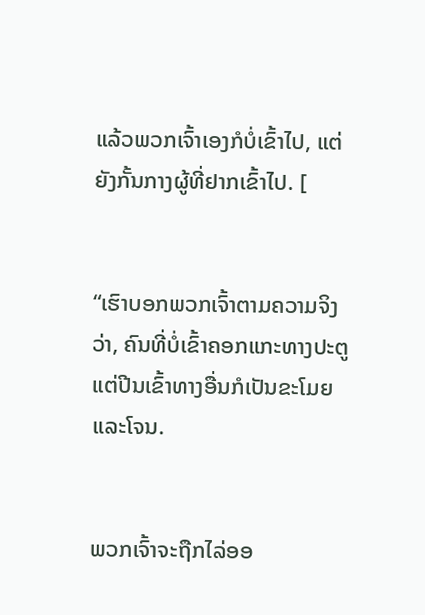ແລ້ວພວກເຈົ້າເອງກໍບໍ່ເຂົ້າໄປ, ແຕ່ຍັງກັ້ນກາງຜູ້ທີ່ຢາກເຂົ້າໄປ. [


“ເຮົາບອກພວກເຈົ້າຕາມຄວາມຈິງວ່າ, ຄົນທີ່ບໍ່ເຂົ້າຄອກແກະທາງປະຕູ ແຕ່ປີນເຂົ້າທາງອື່ນກໍເປັນຂະໂມຍແລະໂຈນ.


ພວກເຈົ້າຈະຖືກໄລ່ອອ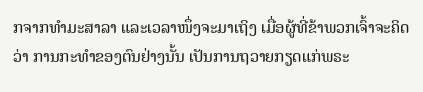ກຈາກທຳມະສາລາ ແລະເວລາໜຶ່ງຈະມາເຖິງ ເມື່ອຜູ້ທີ່ຂ້າພວກເຈົ້າຈະຄິດວ່າ ການກະທຳຂອງຕົນຢ່າງນັ້ນ ເປັນການຖວາຍກຽດແກ່ພຣະ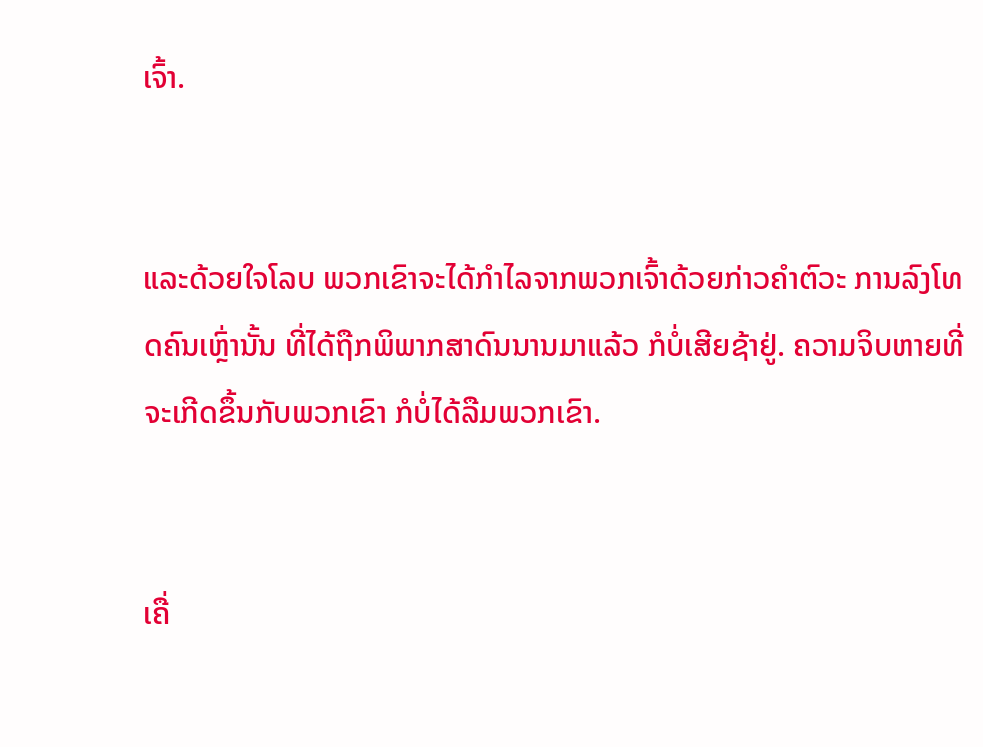ເຈົ້າ.


ແລະດ້ວຍໃຈໂລບ ພວກເຂົາຈະໄດ້ກຳໄລຈາກພວກເຈົ້າດ້ວຍກ່າວຄຳຕົວະ ການລົງໂທດຄົນເຫຼົ່ານັ້ນ ທີ່ໄດ້ຖືກພິພາກສາດົນນານມາແລ້ວ ກໍບໍ່ເສີຍຊ້າຢູ່. ຄວາມຈິບຫາຍທີ່ຈະເກີດຂຶ້ນກັບພວກເຂົາ ກໍບໍ່ໄດ້ລືມພວກເຂົາ.


ເຄື່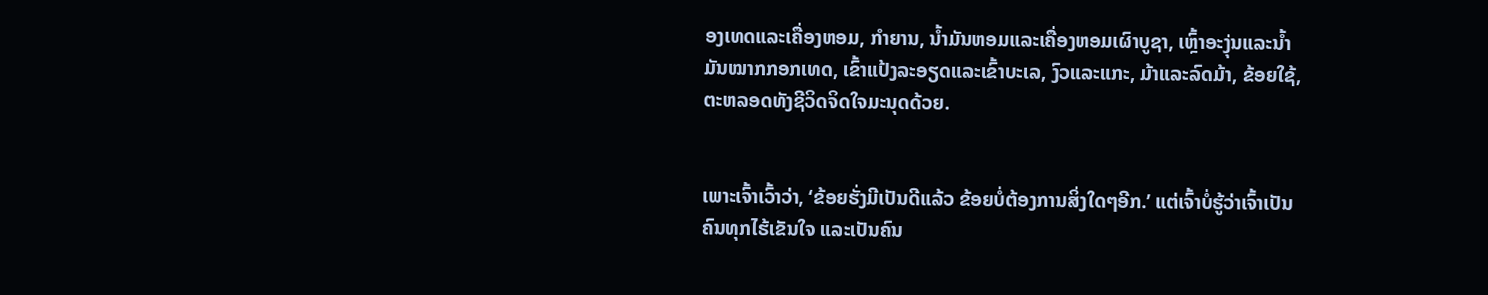ອງເທດແລະເຄື່ອງຫອມ, ກຳຍານ, ນໍ້າມັນຫອມແລະເຄື່ອງຫອມເຜົາບູຊາ, ເຫຼົ້າອະງຸ່ນແລະນໍ້າມັນໝາກກອກເທດ, ເຂົ້າແປ້ງລະອຽດແລະເຂົ້າບະເລ, ງົວແລະແກະ, ມ້າແລະລົດມ້າ, ຂ້ອຍໃຊ້, ຕະຫລອດທັງຊີວິດຈິດໃຈມະນຸດດ້ວຍ.


ເພາະເຈົ້າເວົ້າວ່າ, ‘ຂ້ອຍຮັ່ງມີເປັນດີແລ້ວ ຂ້ອຍບໍ່ຕ້ອງການສິ່ງໃດໆອີກ.’ ແຕ່ເຈົ້າບໍ່ຮູ້ວ່າເຈົ້າເປັນຄົນທຸກໄຮ້ເຂັນໃຈ ແລະເປັນຄົນ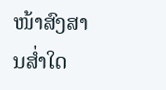ໜ້າສົງສານສໍ່າໃດ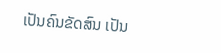ເປັນຄົນຂັດສົນ ເປັນ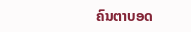ຄົນຕາບອດ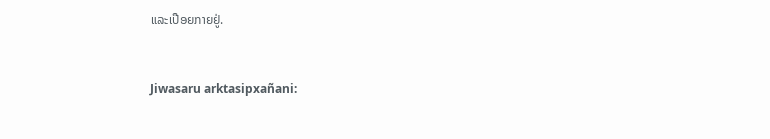ແລະເປືອຍກາຍຢູ່.


Jiwasaru arktasipxañani: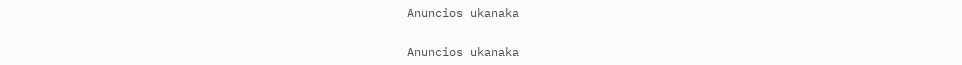Anuncios ukanaka


Anuncios ukanaka